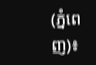(ភ្នំពេញ)៖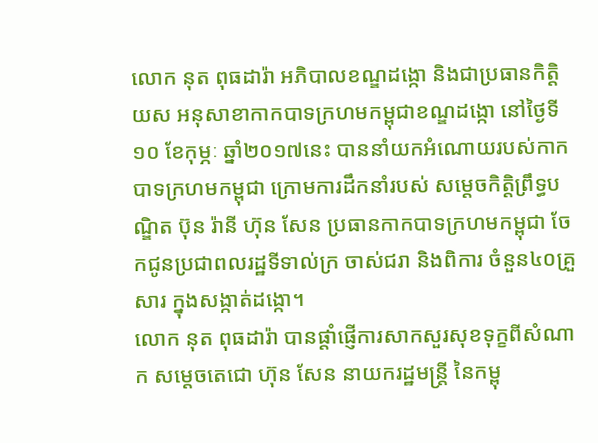លោក នុត ពុធដារ៉ា អភិបាលខណ្ឌដង្កោ និងជាប្រធានកិត្តិយស អនុសាខាកាកបាទក្រហមកម្ពុជាខណ្ឌដង្កោ នៅថ្ងៃទី១០ ខែកុម្ភៈ ឆ្នាំ២០១៧នេះ បាននាំយកអំណោយរបស់កាកបាទក្រហមកម្ពុជា ក្រោមការដឹកនាំរបស់ សម្តេចកិត្តិព្រឹទ្ធបណ្ឌិត ប៊ុន រ៉ានី ហ៊ុន សែន ប្រធានកាកបាទក្រហមកម្ពុជា ចែកជូនប្រជាពលរដ្ឋទីទាល់ក្រ ចាស់ជរា និងពិការ ចំនួន៤០គ្រួសារ ក្នុងសង្កាត់ដង្កោ។
លោក នុត ពុធដារ៉ា បានផ្តាំផ្ញើការសាកសួរសុខទុក្ខពីសំណាក សម្តេចតេជោ ហ៊ុន សែន នាយករដ្ឋមន្ត្រី នៃកម្ពុ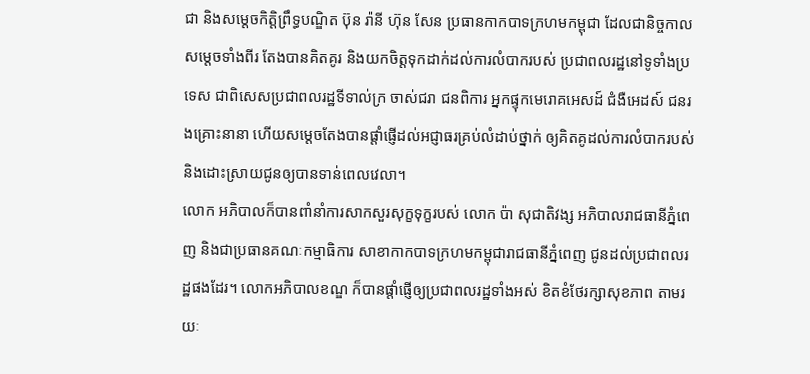ជា និងសម្តេចកិត្តិព្រឹទ្ធបណ្ឌិត ប៊ុន រ៉ានី ហ៊ុន សែន ប្រធានកាកបាទក្រហមកម្ពុជា ដែលជានិច្ចកាលសម្តេចទាំងពីរ តែងបានគិតគូរ និងយកចិត្តទុកដាក់ដល់ការលំបាករបស់ ប្រជាពលរដ្ឋនៅទូទាំងប្រទេស ជាពិសេសប្រជាពលរដ្ឋទីទាល់ក្រ ចាស់ជរា ជនពិការ អ្នកផ្ទុកមេរោគអេសដ៍ ជំងឺអេដស៍ ជនរងគ្រោះនានា ហើយសម្តេចតែងបានផ្តាំផ្ញើដល់អជ្ញាធរគ្រប់លំដាប់ថ្នាក់ ឲ្យគិតគូដល់ការលំបាករបស់ និងដោះស្រាយជូនឲ្យបានទាន់ពេលវេលា។
លោក អភិបាលក៏បានពាំនាំការសាកសួរសុក្ខទុក្ខរបស់ លោក ប៉ា សុជាតិវង្ស អភិបាលរាជធានីភ្នំពេញ និងជាប្រធានគណៈកម្មាធិការ សាខាកាកបាទក្រហមកម្ពុជារាជធានីភ្នំពេញ ជូនដល់ប្រជាពលរដ្ឋផងដែរ។ លោកអភិបាលខណ្ឌ ក៏បានផ្តាំផ្ញើឲ្យប្រជាពលរដ្ឋទាំងអស់ ខិតខំថែរក្សាសុខភាព តាមរយៈ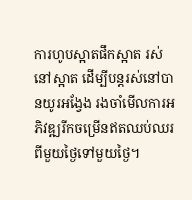ការហូបស្អាតផឹកស្អាត រស់នៅស្អាត ដើម្បីបន្តរស់នៅបានយូរអង្វែង រងចាំមើលការអភិវឌ្ឍរីកចម្រើនឥតឈប់ឈរ ពីមួយថ្ងៃទៅមួយថ្ងៃ។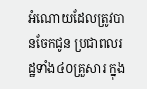អំណោយដែលត្រូវបានចែកជូន ប្រជាពលរដ្ឋទាំង៤០គ្រួសារ ក្នុង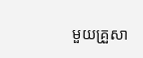មួយគ្រួសា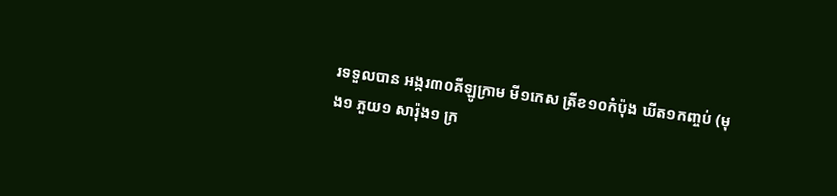រទទួលបាន អង្ករ៣០គីឡូក្រាម មី១កេស ត្រីខ១០កំប៉ុង ឃីត១កញ្ចប់ (មុង១ ភួយ១ សារ៉ុង១ ក្រ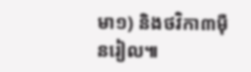មា១) និងថវិកា៣ម៉ឺនរៀល៕